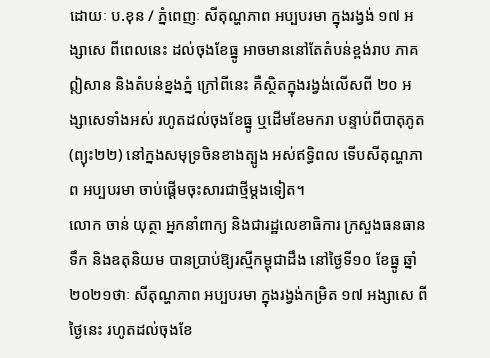ដោយៈ ប.ខុន / ភ្នំពេញៈ សីតុណ្ហភាព អប្បបរមា ក្នុងរង្វង់ ១៧ អង្សាសេ ពីពេលនេះ ដល់ចុងខែធ្នូ អាចមាននៅតែតំបន់ខ្ពង់រាប ភាគឦសាន និងតំបន់ខ្នងភ្នំ ក្រៅពីនេះ គឺស្ថិតក្នុងរង្វង់លើសពី ២០ អង្សាសេទាំងអស់ រហូតដល់ចុងខែធ្នូ ឬដើមខែមករា បន្ទាប់ពីបាតុភូត (ព្យុះ២២) នៅក្នងសមុទ្រចិនខាងត្បូង អស់ឥទ្ធិពល ទើបសីតុណ្ហភាព អប្បបរមា ចាប់ផ្តើមចុះសារជាថ្មីម្តងទៀត។
លោក ចាន់ យុត្ថា អ្នកនាំពាក្យ និងជារដ្ឋលេខាធិការ ក្រសួងធនធានទឹក និងឧតុនិយម បានប្រាប់ឱ្យរស្មីកម្ពុជាដឹង នៅថ្ងៃទី១០ ខែធ្នូ ឆ្នាំ២០២១ថាៈ សីតុណ្ហភាព អប្បបរមា ក្នុងរង្វង់កម្រិត ១៧ អង្សាសេ ពីថ្ងៃនេះ រហូតដល់ចុងខែ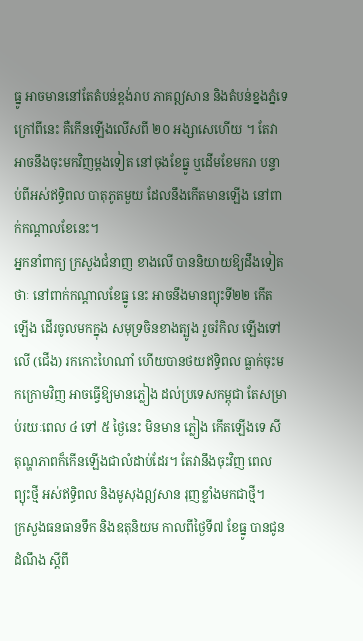ធ្នូ អាចមាននៅតែតំបន់ខ្ពង់រាប ភាគឦសាន និងតំបន់ខ្នងភ្នំទេ ក្រៅពីនេះ គឺកើនឡើងលើសពី ២០ អង្សាសេហើយ ។ តែវាអាចនឹងចុះមកវិញម្តងទៀត នៅចុងខែធ្នូ ឬដើមខែមករា បន្ទាប់ពីអស់ឥទ្ធិពល បាតុភូតមួយ ដែលនឹងកើតមានឡើង នៅពាក់កណ្តាលខែនេះ។
អ្នកនាំពាក្យ ក្រសួងជំនាញ ខាងលើ បាននិយាយឱ្យដឹងទៀតថាៈ នៅពាក់កណ្តាលខែធ្នូ នេះ អាចនឹងមានព្យុះទី២២ កើតឡើង ដើរចូលមកក្នុង សមុទ្រចិនខាងត្បូង រួចរំកិល ឡើងទៅលើ (ជើង) រកកោះហៃណាំ ហើយបានថយឥទ្ធិពល ធ្លាក់ចុះមកក្រោមវិញ អាចធ្វើឱ្យមានភ្លៀង ដល់ប្រទេសកម្ពុជា តែសម្រាប់រយៈពេល ៤ ទៅ ៥ ថ្ងៃនេះ មិនមាន ភ្លៀង កើតឡើងទេ សីតុណ្ហភាពក៏កើនឡើងជាលំដាប់ដែរ។ តែវានឹងចុះវិញ ពេលព្យុះថ្មី អស់ឥទ្ធិពល និងមូសុងឦសាន រុញខ្លាំងមកជាថ្មី។
ក្រសួងធនធានទឹក និងឧតុនិយម កាលពីថ្ងៃទី៧ ខែធ្នូ បានជូនដំណឹង ស្តីពី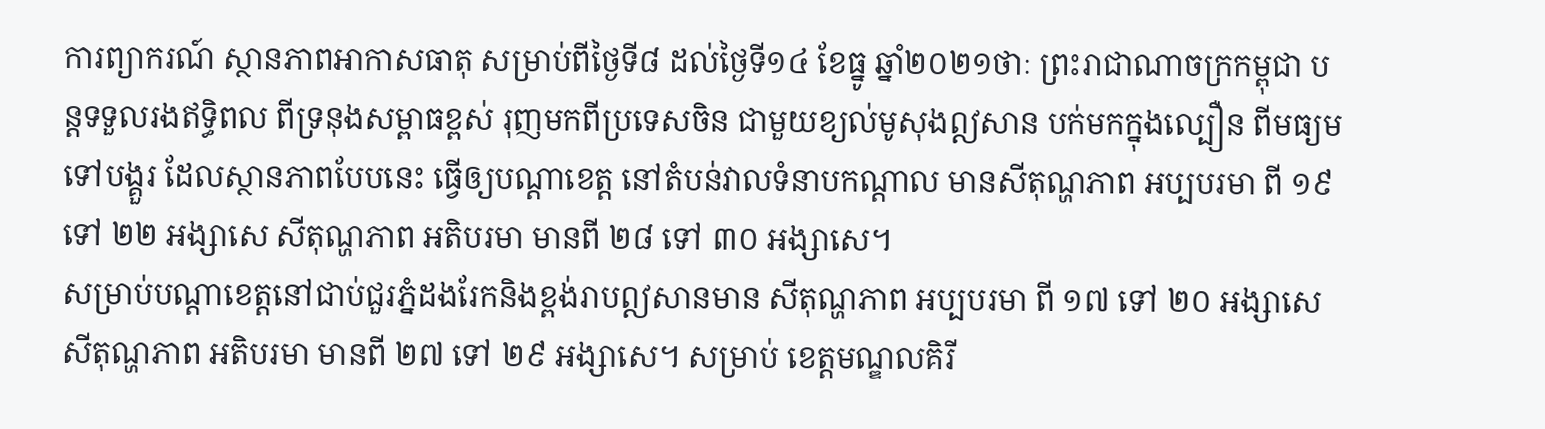ការព្យាករណ៍ ស្ថានភាពអាកាសធាតុ សម្រាប់ពីថ្ងៃទី៨ ដល់ថ្ងៃទី១៤ ខែធ្នូ ឆ្នាំ២០២១ថាៈ ព្រះរាជាណាចក្រកម្ពុជា បន្តទទួលរងឥទ្ធិពល ពីទ្រនុងសម្ពាធខ្ពស់ រុញមកពីប្រទេសចិន ជាមួយខ្យល់មូសុងឦសាន បក់មកក្នុងល្បឿន ពីមធ្យម ទៅបង្គួរ ដែលស្ថានភាពបែបនេះ ធ្វើឲ្យបណ្តាខេត្ត នៅតំបន់វាលទំនាបកណ្តាល មានសីតុណ្ហភាព អប្បបរមា ពី ១៩ ទៅ ២២ អង្សាសេ សីតុណ្ហភាព អតិបរមា មានពី ២៨ ទៅ ៣០ អង្សាសេ។
សម្រាប់បណ្តាខេត្តនៅជាប់ជួរភ្នំដងរែកនិងខ្ពង់រាបឦសានមាន សីតុណ្ហភាព អប្បបរមា ពី ១៧ ទៅ ២០ អង្សាសេ សីតុណ្ហភាព អតិបរមា មានពី ២៧ ទៅ ២៩ អង្សាសេ។ សម្រាប់ ខេត្តមណ្ឌលគិរី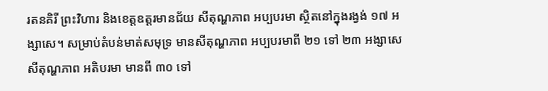រតនគិរី ព្រះវិហារ និងខេត្តឧត្តរមានជ័យ សីតុណ្ហភាព អប្បបរមា ស្ថិតនៅក្នុងរង្វង់ ១៧ អង្សាសេ។ សម្រាប់តំបន់មាត់សមុទ្រ មានសីតុណ្ហភាព អប្បបរមាពី ២១ ទៅ ២៣ អង្សាសេ សីតុណ្ហភាព អតិបរមា មានពី ៣០ ទៅ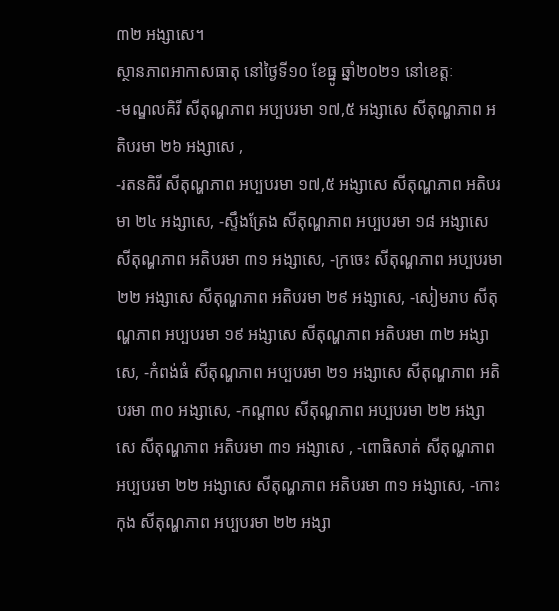៣២ អង្សាសេ។
ស្ថានភាពអាកាសធាតុ នៅថ្ងៃទី១០ ខែធ្នូ ឆ្នាំ២០២១ នៅខេត្តៈ
-មណ្ឌលគិរី សីតុណ្ហភាព អប្បបរមា ១៧,៥ អង្សាសេ សីតុណ្ហភាព អតិបរមា ២៦ អង្សាសេ ,
-រតនគិរី សីតុណ្ហភាព អប្បបរមា ១៧,៥ អង្សាសេ សីតុណ្ហភាព អតិបរមា ២៤ អង្សាសេ, -ស្ទឹងត្រែង សីតុណ្ហភាព អប្បបរមា ១៨ អង្សាសេ សីតុណ្ហភាព អតិបរមា ៣១ អង្សាសេ, -ក្រចេះ សីតុណ្ហភាព អប្បបរមា ២២ អង្សាសេ សីតុណ្ហភាព អតិបរមា ២៩ អង្សាសេ, -សៀមរាប សីតុណ្ហភាព អប្បបរមា ១៩ អង្សាសេ សីតុណ្ហភាព អតិបរមា ៣២ អង្សាសេ, -កំពង់ធំ សីតុណ្ហភាព អប្បបរមា ២១ អង្សាសេ សីតុណ្ហភាព អតិបរមា ៣០ អង្សាសេ, -កណ្តាល សីតុណ្ហភាព អប្បបរមា ២២ អង្សាសេ សីតុណ្ហភាព អតិបរមា ៣១ អង្សាសេ , -ពោធិសាត់ សីតុណ្ហភាព អប្បបរមា ២២ អង្សាសេ សីតុណ្ហភាព អតិបរមា ៣១ អង្សាសេ, -កោះកុង សីតុណ្ហភាព អប្បបរមា ២២ អង្សា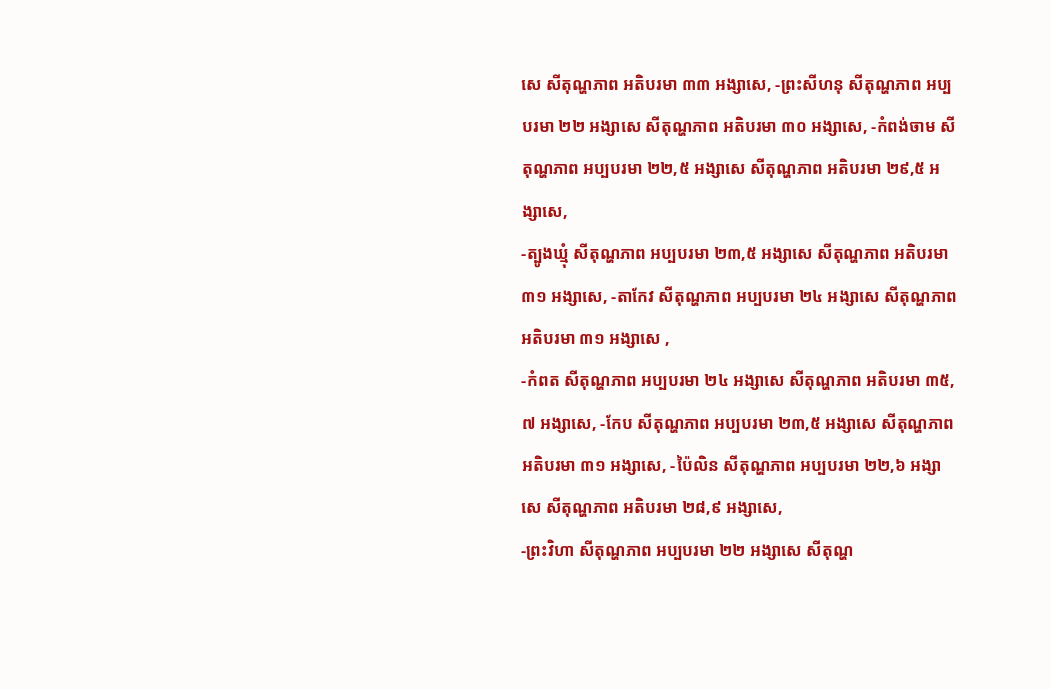សេ សីតុណ្ហភាព អតិបរមា ៣៣ អង្សាសេ, -ព្រះសីហនុ សីតុណ្ហភាព អប្បបរមា ២២ អង្សាសេ សីតុណ្ហភាព អតិបរមា ៣០ អង្សាសេ, -កំពង់ចាម សីតុណ្ហភាព អប្បបរមា ២២,៥ អង្សាសេ សីតុណ្ហភាព អតិបរមា ២៩,៥ អង្សាសេ,
-ត្បូងឃ្មុំ សីតុណ្ហភាព អប្បបរមា ២៣,៥ អង្សាសេ សីតុណ្ហភាព អតិបរមា ៣១ អង្សាសេ, -តាកែវ សីតុណ្ហភាព អប្បបរមា ២៤ អង្សាសេ សីតុណ្ហភាព អតិបរមា ៣១ អង្សាសេ ,
-កំពត សីតុណ្ហភាព អប្បបរមា ២៤ អង្សាសេ សីតុណ្ហភាព អតិបរមា ៣៥,៧ អង្សាសេ, -កែប សីតុណ្ហភាព អប្បបរមា ២៣,៥ អង្សាសេ សីតុណ្ហភាព អតិបរមា ៣១ អង្សាសេ, -ប៉ៃលិន សីតុណ្ហភាព អប្បបរមា ២២,៦ អង្សាសេ សីតុណ្ហភាព អតិបរមា ២៨,៩ អង្សាសេ,
-ព្រះវិហា សីតុណ្ហភាព អប្បបរមា ២២ អង្សាសេ សីតុណ្ហ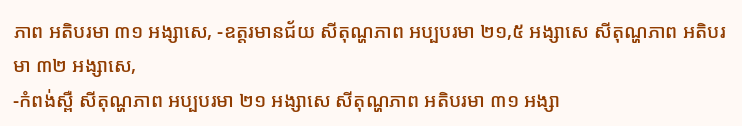ភាព អតិបរមា ៣១ អង្សាសេ, -ឧត្តរមានជ័យ សីតុណ្ហភាព អប្បបរមា ២១,៥ អង្សាសេ សីតុណ្ហភាព អតិបរមា ៣២ អង្សាសេ,
-កំពង់ស្ពឺ សីតុណ្ហភាព អប្បបរមា ២១ អង្សាសេ សីតុណ្ហភាព អតិបរមា ៣១ អង្សា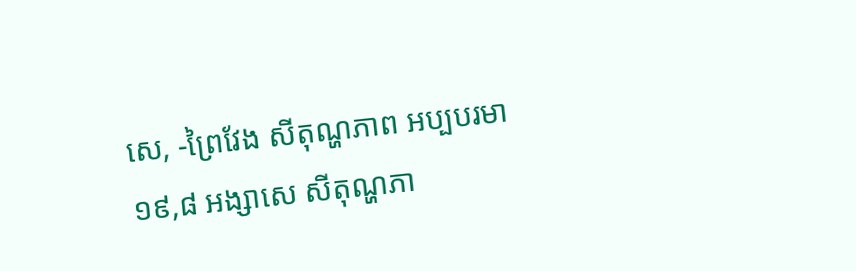សេ, -ព្រៃវែង សីតុណ្ហភាព អប្បបរមា ១៩,៨ អង្សាសេ សីតុណ្ហភា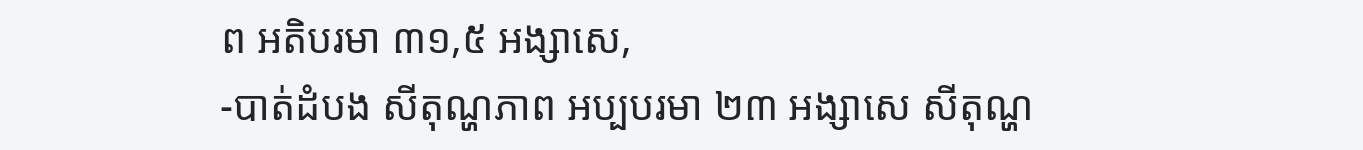ព អតិបរមា ៣១,៥ អង្សាសេ,
-បាត់ដំបង សីតុណ្ហភាព អប្បបរមា ២៣ អង្សាសេ សីតុណ្ហ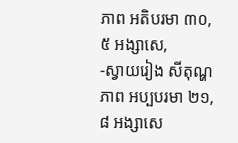ភាព អតិបរមា ៣០,៥ អង្សាសេ,
-ស្វាយរៀង សីតុណ្ហភាព អប្បបរមា ២១,៨ អង្សាសេ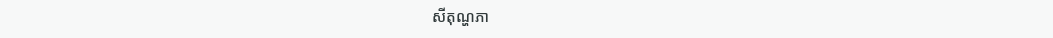សីតុណ្ហភា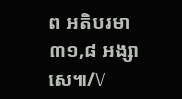ព អតិបរមា ៣១,៨ អង្សាសេ៕/V